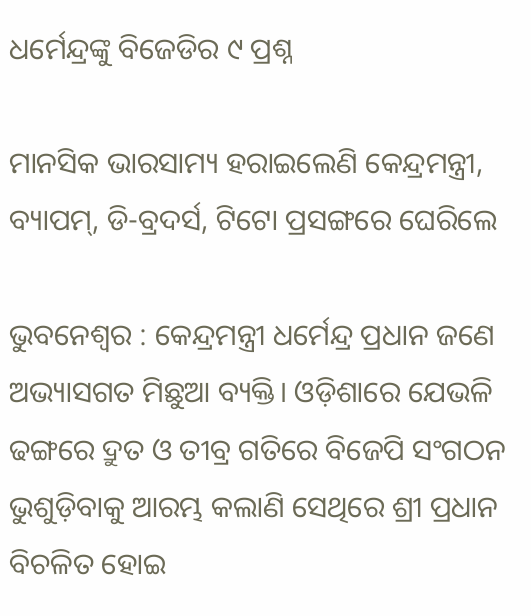ଧର୍ମେନ୍ଦ୍ରଙ୍କୁ ବିଜେଡିର ୯ ପ୍ରଶ୍ନ

ମାନସିକ ଭାରସାମ୍ୟ ହରାଇଲେଣି କେନ୍ଦ୍ରମନ୍ତ୍ରୀ, ବ୍ୟାପମ୍‌, ଡି-ବ୍ରଦର୍ସ, ଟିଟୋ ପ୍ରସଙ୍ଗରେ ଘେରିଲେ

ଭୁବନେଶ୍ବର : କେନ୍ଦ୍ରମନ୍ତ୍ରୀ ଧର୍ମେନ୍ଦ୍ର ପ୍ରଧାନ ଜଣେ ଅଭ୍ୟାସଗତ ମିଛୁଆ ବ୍ୟକ୍ତି। ଓଡ଼ିଶାରେ ଯେଭଳି ଢଙ୍ଗରେ ଦ୍ରୁତ ଓ ତୀବ୍ର ଗତିରେ ବିଜେପି ସଂଗଠନ ଭୁଶୁଡ଼ିବାକୁ ଆରମ୍ଭ କଲାଣି ସେଥିରେ ଶ୍ରୀ ପ୍ରଧାନ ବିଚଳିତ ହୋଇ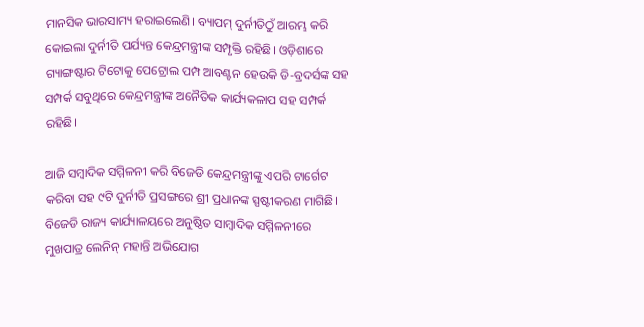ମାନସିକ ଭାରସାମ୍ୟ ହରାଇଲେଣି। ବ୍ୟାପମ୍ ଦୁର୍ନୀତିଠୁଁ ଆରମ୍ଭ କରି କୋଇଲା ଦୁର୍ନୀତି ପର୍ଯ୍ୟନ୍ତ କେନ୍ଦ୍ରମନ୍ତ୍ରୀଙ୍କ ସମ୍ପୃକ୍ତି ରହିଛି। ଓଡ଼ିଶାରେ ଗ୍ୟାଙ୍ଗଷ୍ଟାର ଟିଟୋକୁ ପେଟ୍ରୋଲ ପମ୍ପ ଆବଣ୍ଟନ ହେଉକି ଡି-ବ୍ରଦର୍ସଙ୍କ ସହ ସମ୍ପର୍କ ସବୁଥିରେ କେନ୍ଦ୍ରମନ୍ତ୍ରୀଙ୍କ ଅନୈତିକ କାର୍ଯ୍ୟକଳାପ ସହ ସମ୍ପର୍କ ରହିଛି।

ଆଜି ସମ୍ବାଦିକ ସମ୍ମିଳନୀ କରି ବିଜେଡି କେନ୍ଦ୍ରମନ୍ତ୍ରୀଙ୍କୁ ଏପରି ଟାର୍ଗେଟ କରିବା ସହ ୯ଟି ଦୁର୍ନୀତି ପ୍ରସଙ୍ଗରେ ଶ୍ରୀ ପ୍ରଧାନଙ୍କ ସ୍ପଷ୍ଟୀକରଣ ମାଗିଛି। ବିଜେଡି ରାଜ୍ୟ କାର୍ଯ୍ୟାଳୟରେ ଅନୁଷ୍ଠିତ ସାମ୍ବାଦିକ ସମ୍ମିଳନୀରେ ମୁଖପାତ୍ର ଲେନିନ୍ ମହାନ୍ତି ଅଭିଯୋଗ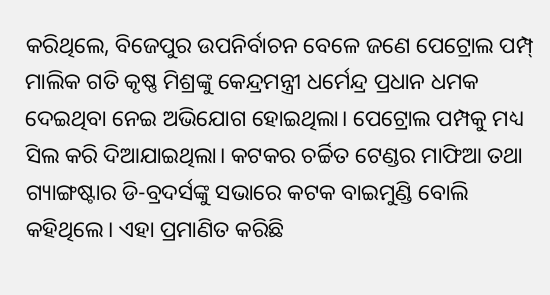କରିଥିଲେ, ବିଜେପୁର ଉପନିର୍ବାଚନ ବେଳେ ଜଣେ ପେଟ୍ରୋଲ ପମ୍ପ୍ ମାଲିକ ଗତି କୃଷ୍ଣ ମିଶ୍ରଙ୍କୁ କେନ୍ଦ୍ରମନ୍ତ୍ରୀ ଧର୍ମେନ୍ଦ୍ର ପ୍ରଧାନ ଧମକ ଦେଇଥିବା ନେଇ ଅଭିଯୋଗ ହୋଇଥିଲା। ପେଟ୍ରୋଲ ପମ୍ପକୁ ମଧ୍ୟ ସିଲ କରି ଦିଆଯାଇଥିଲା। କଟକର ଚର୍ଚ୍ଚିତ ଟେଣ୍ଡର ମାଫିଆ ତଥା ଗ୍ୟାଙ୍ଗଷ୍ଟାର ଡି-ବ୍ରଦର୍ସଙ୍କୁ ସଭାରେ କଟକ ବାଇମୁଣ୍ଡି ବୋଲି କହିଥିଲେ। ଏହା ପ୍ରମାଣିତ କରିଛି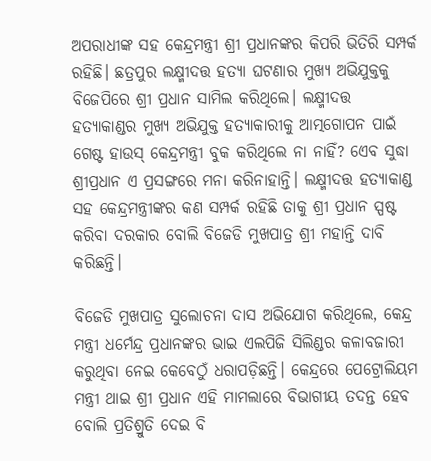ଅପରାଧୀଙ୍କ ସହ କେନ୍ଦ୍ରମନ୍ତ୍ରୀ ଶ୍ରୀ ପ୍ରଧାନଙ୍କର କିପରି ଭିତିରି ସମ୍ପର୍କ ରହିଛି। ଛତ୍ରପୁର ଲକ୍ଷ୍ମୀଦତ୍ତ ହତ୍ୟା ଘଟଣାର ମୁଖ୍ୟ ଅଭିଯୁକ୍ତକୁ ବିଜେପିରେ ଶ୍ରୀ ପ୍ରଧାନ ସାମିଲ କରିଥିଲେ। ଲକ୍ଷ୍ମୀଦତ୍ତ ହତ୍ୟାକାଣ୍ଡର ମୁଖ୍ୟ ଅଭିଯୁକ୍ତ ହତ୍ୟାକାରୀକୁ ଆତ୍ମଗୋପନ ପାଇଁ ଗେଷ୍ଟ ହାଉସ୍ କେନ୍ଦ୍ରମନ୍ତ୍ରୀ ବୁକ କରିଥିଲେ ନା ନାହିଁ? ଏେବ ସୁଦ୍ଧା ଶ୍ରୀପ୍ରଧାନ ଏ ପ୍ରସଙ୍ଗରେ ମନା କରିନାହାନ୍ତି। ଲକ୍ଷ୍ମୀଦତ୍ତ ହତ୍ୟାକାଣ୍ଡ ସହ କେନ୍ଦ୍ରମନ୍ତ୍ରୀଙ୍କର କଣ ସମ୍ପର୍କ ରହିଛି ତାକୁ ଶ୍ରୀ ପ୍ରଧାନ ସ୍ପଷ୍ଟ କରିବା ଦରକାର ବୋଲି ବିଜେଡି ମୁଖପାତ୍ର ଶ୍ରୀ ମହାନ୍ତି ଦାବି କରିଛନ୍ତି।

ବିଜେଡି ମୁଖପାତ୍ର ସୁଲୋଚନା ଦାସ ଅଭିଯୋଗ କରିଥିଲେ, କେନ୍ଦ୍ର ମନ୍ତ୍ରୀ ଧର୍ମେନ୍ଦ୍ର ପ୍ରଧାନଙ୍କର ଭାଇ ଏଲପିଜି ସିଲିଣ୍ଡର କଳାବଜାରୀ କରୁଥିବା ନେଇ କେବେଠୁଁ ଧରାପଡ଼ିଛନ୍ତି। କେନ୍ଦ୍ରରେ ପେଟ୍ରୋଲିୟମ ମନ୍ତ୍ରୀ ଥାଇ ଶ୍ରୀ ପ୍ରଧାନ ଏହି ମାମଲାରେ ବିଭାଗୀୟ ତଦନ୍ତ ହେବ ବୋଲି ପ୍ରତିଶ୍ରୁତି ଦେଇ ବି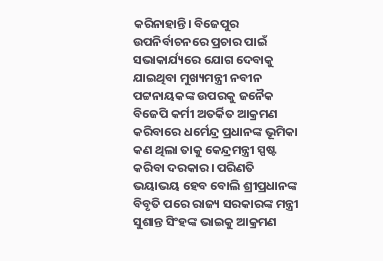କରିନାହାନ୍ତି। ବିଜେପୁର ଉପନିର୍ବାଚନରେ ପ୍ରଚାର ପାଇଁ ସଭାକାର୍ଯ୍ୟରେ ଯୋଗ ଦେବାକୁ ଯାଇଥିବା ମୁଖ୍ୟମନ୍ତ୍ରୀ ନବୀନ ପଟ୍ଟନାୟକଙ୍କ ଉପରକୁ ଜନୈକ ବିଜେପି କର୍ମୀ ଅତର୍କିତ ଆକ୍ରମଣ କରିବାରେ ଧର୍ମେନ୍ଦ୍ର ପ୍ରଧାନଙ୍କ ଭୂମିକା କଣ ଥିଲା ତାକୁ କେନ୍ଦ୍ରମନ୍ତ୍ରୀ ସ୍ପଷ୍ଟ କରିବା ଦରକାର। ପରିଣତି ଭୟାଭୟ ହେବ ବୋଲି ଶ୍ରୀପ୍ରଧାନଙ୍କ ବିବୃତି ପରେ ରାଜ୍ୟ ସରକାରଙ୍କ ମନ୍ତ୍ରୀ ସୁଶାନ୍ତ ସିଂହଙ୍କ ଭାଇକୁ ଆକ୍ରମଣ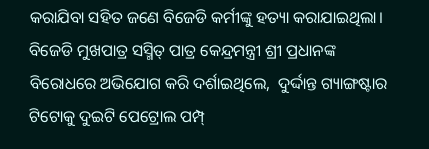କରାଯିବା ସହିତ ଜଣେ ବିଜେଡି କର୍ମୀଙ୍କୁ ହତ୍ୟା କରାଯାଇଥିଲା। ବିଜେଡି ମୁଖପାତ୍ର ସସ୍ମିତ୍ ପାତ୍ର କେନ୍ଦ୍ରମନ୍ତ୍ରୀ ଶ୍ରୀ ପ୍ରଧାନଙ୍କ ବିରୋଧରେ ଅଭିଯୋଗ କରି ଦର୍ଶାଇଥିଲେ,  ଦୁର୍ଦ୍ଦାନ୍ତ ଗ୍ୟାଙ୍ଗଷ୍ଟାର ଟିଟୋକୁ ଦୁଇଟି ପେଟ୍ରୋଲ ପମ୍ପ୍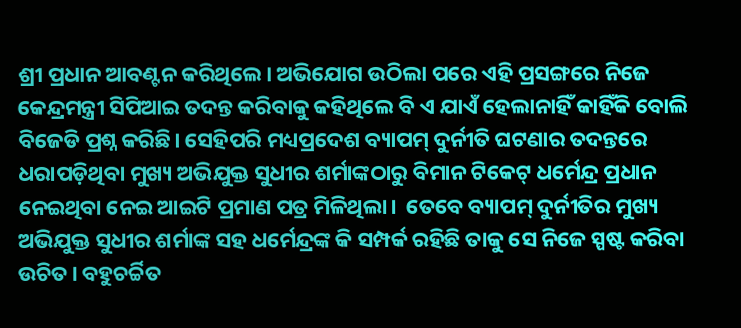ଶ୍ରୀ ପ୍ରଧାନ ଆବଣ୍ଟନ କରିଥିଲେ। ଅଭିଯୋଗ ଉଠିଲା ପରେ ଏହି ପ୍ରସଙ୍ଗରେ ନିଜେ କେନ୍ଦ୍ରମନ୍ତ୍ରୀ ସିପିଆଇ ତଦନ୍ତ କରିବାକୁ କହିଥିଲେ ବି ଏ ଯାଏଁ ହେଲାନାହିଁ କାହିଁକି ବୋଲି ବିଜେଡି ପ୍ରଶ୍ନ କରିଛି। ସେହିପରି ମଧ୍ୟପ୍ରଦେଶ ବ୍ୟାପମ୍ ଦୁର୍ନୀତି ଘଟଣାର ତଦନ୍ତରେ ଧରାପଡ଼ିଥିବା ମୁଖ୍ୟ ଅଭିଯୁକ୍ତ ସୁଧୀର ଶର୍ମାଙ୍କଠାରୁ ବିମାନ ଟିକେଟ୍ ଧର୍ମେନ୍ଦ୍ର ପ୍ରଧାନ ନେଇଥିବା ନେଇ ଆଇଟି ପ୍ରମାଣ ପତ୍ର ମିଳିଥିଲା।  ତେବେ ବ୍ୟାପମ୍ ଦୁର୍ନୀତିର ମୁଖ୍ୟ ଅଭିଯୁକ୍ତ ସୁଧୀର ଶର୍ମାଙ୍କ ସହ ଧର୍ମେନ୍ଦ୍ରଙ୍କ କି ସମ୍ପର୍କ ରହିଛି ତାକୁ ସେ ନିଜେ ସ୍ପଷ୍ଟ କରିବା ଉଚିତ। ବହୁଚର୍ଚ୍ଚିତ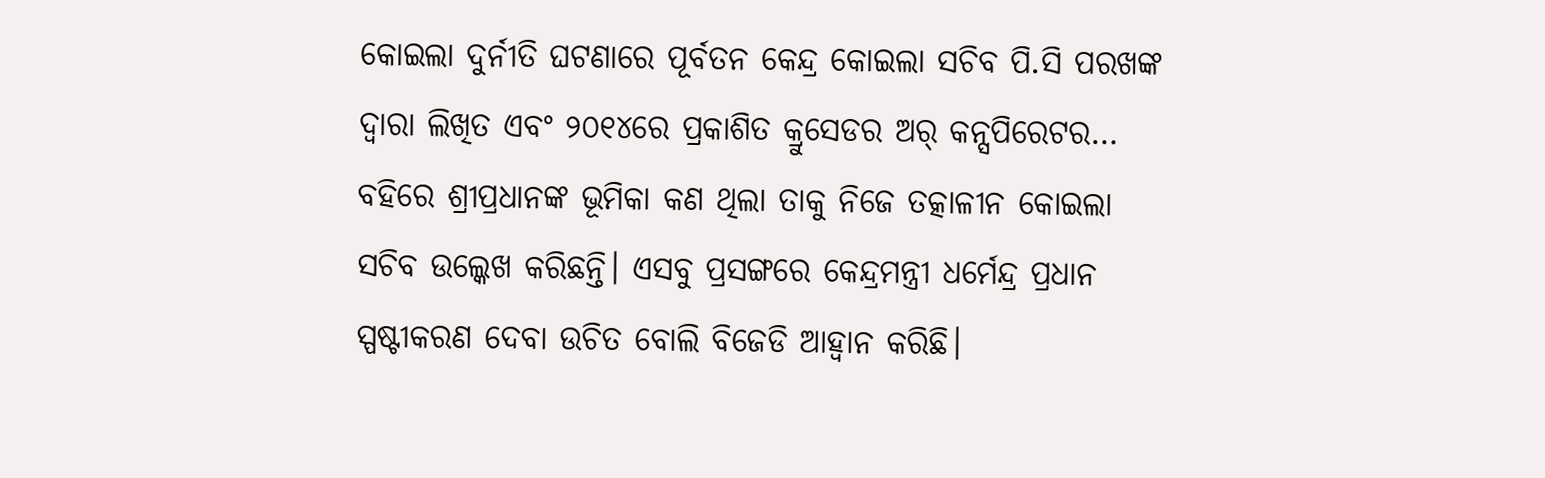କୋଇଲା ଦୁର୍ନୀତି ଘଟଣାରେ ପୂର୍ବତନ କେନ୍ଦ୍ର କୋଇଲା ସଚିବ ପି.ସି ପରଖଙ୍କ ଦ୍ବାରା ଲିଖିତ ଏବଂ ୨୦୧୪ରେ ପ୍ରକାଶିତ କ୍ରୁସେଡର ଅର୍ କନ୍ସପିରେଟର… ବହିରେ ଶ୍ରୀପ୍ରଧାନଙ୍କ ଭୂମିକା କଣ ଥିଲା ତାକୁ ନିଜେ ତତ୍କାଳୀନ କୋଇଲା ସଚିବ ଉଲ୍କେଖ କରିଛନ୍ତି। ଏସବୁ ପ୍ରସଙ୍ଗରେ କେନ୍ଦ୍ରମନ୍ତ୍ରୀ ଧର୍ମେନ୍ଦ୍ର ପ୍ରଧାନ ସ୍ପଷ୍ଟୀକରଣ ଦେବା ଉଚିତ ବୋଲି ବିଜେଡି ଆହ୍ବାନ କରିଛି।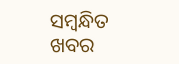ସମ୍ବନ୍ଧିତ ଖବର